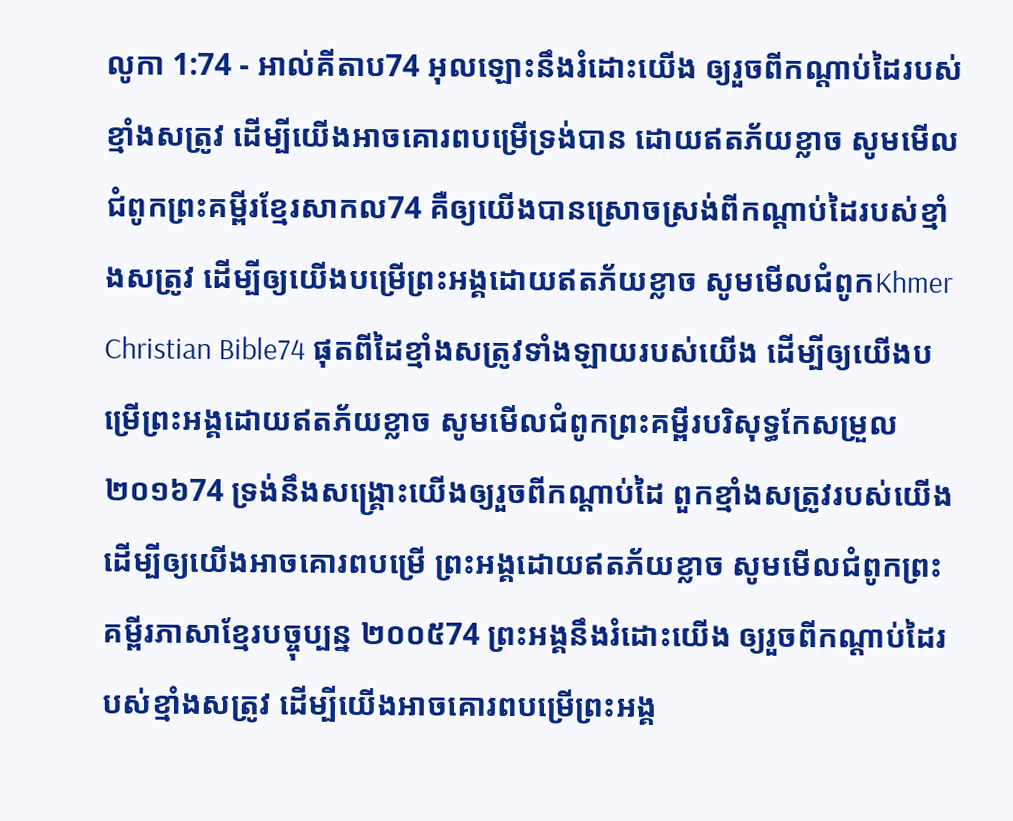លូកា 1:74 - អាល់គីតាប74 អុលឡោះនឹងរំដោះយើង ឲ្យរួចពីកណ្ដាប់ដៃរបស់ខ្មាំងសត្រូវ ដើម្បីយើងអាចគោរពបម្រើទ្រង់បាន ដោយឥតភ័យខ្លាច សូមមើលជំពូកព្រះគម្ពីរខ្មែរសាកល74 គឺឲ្យយើងបានស្រោចស្រង់ពីកណ្ដាប់ដៃរបស់ខ្មាំងសត្រូវ ដើម្បីឲ្យយើងបម្រើព្រះអង្គដោយឥតភ័យខ្លាច សូមមើលជំពូកKhmer Christian Bible74 ផុតពីដៃខ្មាំងសត្រូវទាំងឡាយរបស់យើង ដើម្បីឲ្យយើងបម្រើព្រះអង្គដោយឥតភ័យខ្លាច សូមមើលជំពូកព្រះគម្ពីរបរិសុទ្ធកែសម្រួល ២០១៦74 ទ្រង់នឹងសង្គ្រោះយើងឲ្យរួចពីកណ្តាប់ដៃ ពួកខ្មាំងសត្រូវរបស់យើង ដើម្បីឲ្យយើងអាចគោរពបម្រើ ព្រះអង្គដោយឥតភ័យខ្លាច សូមមើលជំពូកព្រះគម្ពីរភាសាខ្មែរបច្ចុប្បន្ន ២០០៥74 ព្រះអង្គនឹងរំដោះយើង ឲ្យរួចពីកណ្ដាប់ដៃរបស់ខ្មាំងសត្រូវ ដើម្បីយើងអាចគោរពបម្រើព្រះអង្គ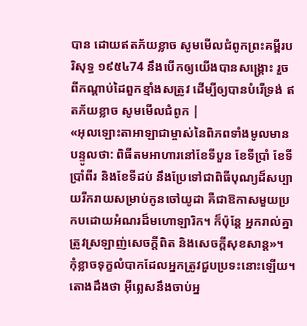បាន ដោយឥតភ័យខ្លាច សូមមើលជំពូកព្រះគម្ពីរបរិសុទ្ធ ១៩៥៤74 នឹងបើកឲ្យយើងបានសង្គ្រោះ រួចពីកណ្តាប់ដៃពួកខ្មាំងសត្រូវ ដើម្បីឲ្យបានបំរើទ្រង់ ឥតភ័យខ្លាច សូមមើលជំពូក |
«អុលឡោះតាអាឡាជាម្ចាស់នៃពិភពទាំងមូលមានបន្ទូលថា: ពិធីតមអាហារនៅខែទីបួន ខែទីប្រាំ ខែទីប្រាំពីរ និងខែទីដប់ នឹងប្រែទៅជាពិធីបុណ្យដ៏សប្បាយរីករាយសម្រាប់កូនចៅយូដា គឺជាឱកាសមួយប្រកបដោយអំណរដ៏មហោឡារិក។ ក៏ប៉ុន្តែ អ្នករាល់គ្នាត្រូវស្រឡាញ់សេចក្ដីពិត និងសេចក្ដីសុខសាន្ត»។
កុំខ្លាចទុក្ខលំបាកដែលអ្នកត្រូវជួបប្រទះនោះឡើយ។ តោងដឹងថា អ៊ីព្លេសនឹងចាប់អ្ន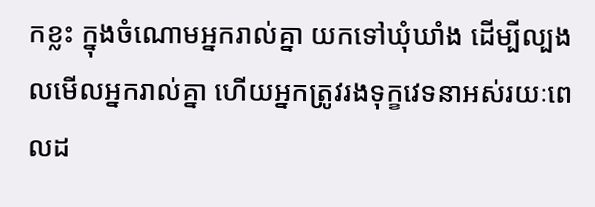កខ្លះ ក្នុងចំណោមអ្នករាល់គ្នា យកទៅឃុំឃាំង ដើម្បីល្បងលមើលអ្នករាល់គ្នា ហើយអ្នកត្រូវរងទុក្ខវេទនាអស់រយៈពេលដ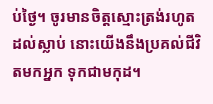ប់ថ្ងៃ។ ចូរមានចិត្ដស្មោះត្រង់រហូតដល់ស្លាប់ នោះយើងនឹងប្រគល់ជីវិតមកអ្នក ទុកជាមកុដ។